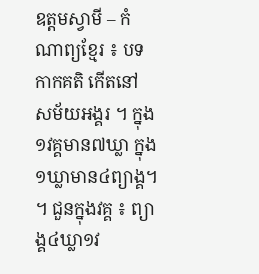ឧត្តមស្វាមី – កំណាព្យខ្មែរ ៖ បទកាកគតិ កើតនៅ សម័យអង្គរ ។ ក្នុង១វគ្គមាន៧ឃ្លា ក្នុង១ឃ្លាមាន៤ព្យាង្គ។ ។ ជួនក្នុងវគ្គ ៖ ព្យាង្គ៤ឃ្លា១វ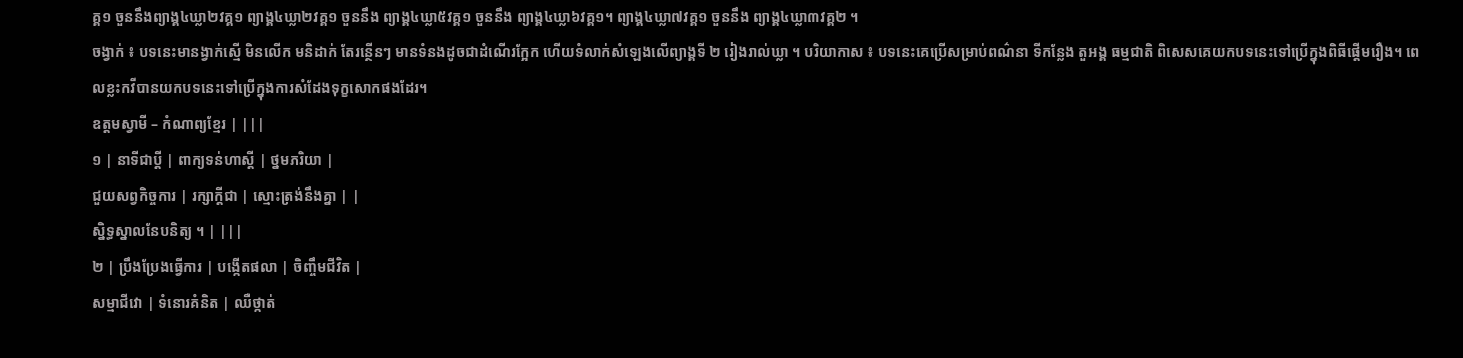គ្គ១ ចួននឹងព្យាង្គ៤ឃ្លា២វគ្គ១ ព្យាង្គ៤ឃ្លា២វគ្គ១ ចួននឹង ព្យាង្គ៤ឃ្លា៥វគ្គ១ ចួននឹង ព្យាង្គ៤ឃ្លា៦វគ្គ១។ ព្យាង្គ៤ឃ្លា៧វគ្គ១ ចួននឹង ព្យាង្គ៤ឃ្លា៣វគ្គ២ ។
ចង្វាក់ ៖ បទនេះមានង្វាក់ស្មើ មិនលើក មនិដាក់ តែរន្ថើនៗ មានទំនងដូចជាដំណើរក្អែក ហើយទំលាក់សំឡេងលើព្យាង្គទី ២ រៀងរាល់ឃ្លា ។ បរិយាកាស ៖ បទនេះគេប្រើសម្រាប់ពណ៌នា ទីកន្លែង តួអង្គ ធម្មជាតិ ពិសេសគេយកបទនេះទៅប្រើក្នុងពិធីផ្តើមរឿង។ ពេលខ្លះកវីបានយកបទនេះទៅប្រើក្នុងការសំដែងទុក្ខសោកផងដែរ។
ឧត្តមស្វាមី – កំណាព្យខ្មែរ | |||
១ | នាទីជាប្តី | ពាក្យទន់ហាស្តី | ថ្នមភរិយា |
ជួយសព្វកិច្ចការ | រក្សាក្តីជា | ស្មោះត្រង់នឹងគ្នា | |
ស្និទ្ធស្នាលនែបនិត្យ ។ | |||
២ | ប្រឹងប្រែងធ្វើការ | បង្កើតផលា | ចិញ្ចឹមជីវិត |
សម្មាជីវោ | ទំនោរគំនិត | ឈឺថ្កាត់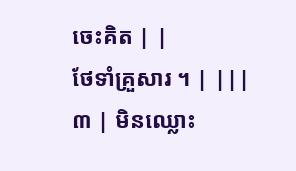ចេះគិត | |
ថែទាំគ្រួសារ ។ | |||
៣ | មិនឈ្លោះ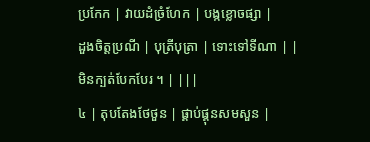ប្រកែក | វាយដំច្រំហែក | បង្កខ្លោចផ្សា |
ដួងចិត្តប្រណី | បុត្រីបុត្រា | ទោះទៅទីណា | |
មិនក្បត់បែកបែរ ។ | |||
៤ | តុបតែងថែថួន | ផ្គាប់ផ្គុនសមសួន |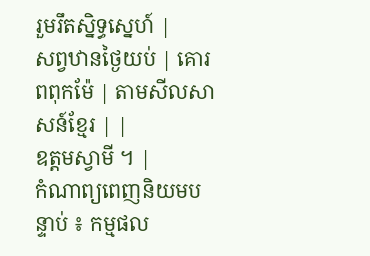រួមរឹតស្និទ្ធស្នេហ៍ |
សព្វឋានថ្ងៃយប់ | គោរពពុកម៉ែ | តាមសីលសាសន៍ខ្មែរ | |
ឧត្តមស្វាមី ។ |
កំណាព្យពេញនិយមបន្ទាប់ ៖ កម្មផល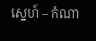ស្នេហ៍ – កំណា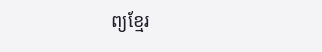ព្យខ្មែរ